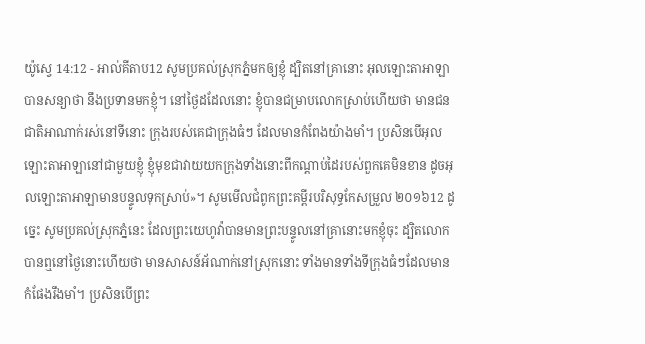យ៉ូស្វេ 14:12 - អាល់គីតាប12 សូមប្រគល់ស្រុកភ្នំមកឲ្យខ្ញុំ ដ្បិតនៅគ្រានោះ អុលឡោះតាអាឡាបានសន្យាថា នឹងប្រទានមកខ្ញុំ។ នៅថ្ងៃដដែលនោះ ខ្ញុំបានជម្រាបលោកស្រាប់ហើយថា មានជនជាតិអាណាក់រស់នៅទីនោះ ក្រុងរបស់គេជាក្រុងធំៗ ដែលមានកំពែងយ៉ាងមាំ។ ប្រសិនបើអុលឡោះតាអាឡានៅជាមួយខ្ញុំ ខ្ញុំមុខជាវាយយកក្រុងទាំងនោះពីកណ្តាប់ដៃរបស់ពួកគេមិនខាន ដូចអុលឡោះតាអាឡាមានបន្ទូលទុកស្រាប់»។ សូមមើលជំពូកព្រះគម្ពីរបរិសុទ្ធកែសម្រួល ២០១៦12 ដូច្នេះ សូមប្រគល់ស្រុកភ្នំនេះ ដែលព្រះយេហូវ៉ាបានមានព្រះបន្ទូលនៅគ្រានោះមកខ្ញុំចុះ ដ្បិតលោកបានឮនៅថ្ងៃនោះហើយថា មានសាសន៍អ័ណាក់នៅស្រុកនោះ ទាំងមានទាំងទីក្រុងធំៗដែលមានកំផែងរឹងមាំ។ ប្រសិនបើព្រះ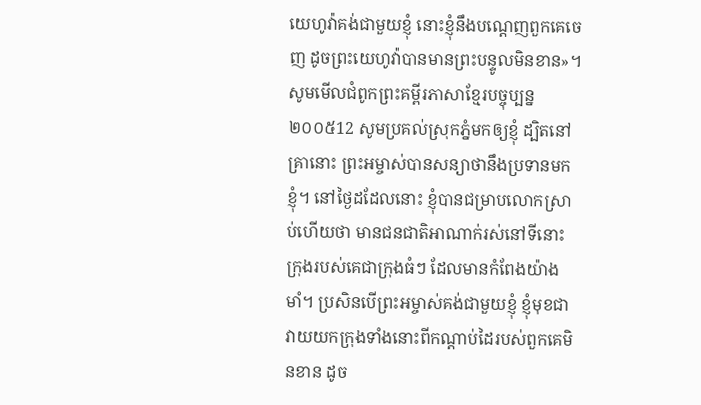យេហូវ៉ាគង់ជាមួយខ្ញុំ នោះខ្ញុំនឹងបណ្តេញពួកគេចេញ ដូចព្រះយេហូវ៉ាបានមានព្រះបន្ទូលមិនខាន»។ សូមមើលជំពូកព្រះគម្ពីរភាសាខ្មែរបច្ចុប្បន្ន ២០០៥12 សូមប្រគល់ស្រុកភ្នំមកឲ្យខ្ញុំ ដ្បិតនៅគ្រានោះ ព្រះអម្ចាស់បានសន្យាថានឹងប្រទានមកខ្ញុំ។ នៅថ្ងៃដដែលនោះ ខ្ញុំបានជម្រាបលោកស្រាប់ហើយថា មានជនជាតិអាណាក់រស់នៅទីនោះ ក្រុងរបស់គេជាក្រុងធំៗ ដែលមានកំពែងយ៉ាងមាំ។ ប្រសិនបើព្រះអម្ចាស់គង់ជាមួយខ្ញុំ ខ្ញុំមុខជាវាយយកក្រុងទាំងនោះពីកណ្ដាប់ដៃរបស់ពួកគេមិនខាន ដូច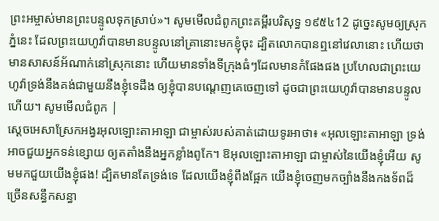ព្រះអម្ចាស់មានព្រះបន្ទូលទុកស្រាប់»។ សូមមើលជំពូកព្រះគម្ពីរបរិសុទ្ធ ១៩៥៤12 ដូច្នេះសូមឲ្យស្រុកភ្នំនេះ ដែលព្រះយេហូវ៉ាបានមានបន្ទូលនៅគ្រានោះមកខ្ញុំចុះ ដ្បិតលោកបានឮនៅវេលានោះ ហើយថា មានសាសន៍អ័ណាក់នៅស្រុកនោះ ហើយមានទាំងទីក្រុងធំៗដែលមានកំផែងផង ប្រហែលជាព្រះយេហូវ៉ាទ្រង់នឹងគង់ជាមួយនឹងខ្ញុំទេដឹង ឲ្យខ្ញុំបានបណ្តេញគេចេញទៅ ដូចជាព្រះយេហូវ៉ាបានមានបន្ទូលហើយ។ សូមមើលជំពូក |
ស្តេចអេសាស្រែកអង្វរអុលឡោះតាអាឡា ជាម្ចាស់របស់គាត់ដោយទូរអាថា៖ «អុលឡោះតាអាឡា ទ្រង់អាចជួយអ្នកទន់ខ្សោយ ឲ្យតតាំងនឹងអ្នកខ្លាំងពូកែ។ ឱអុលឡោះតាអាឡា ជាម្ចាស់នៃយើងខ្ញុំអើយ សូមមកជួយយើងខ្ញុំផង! ដ្បិតមានតែទ្រង់ទេ ដែលយើងខ្ញុំពឹងផ្អែក យើងខ្ញុំចេញមកច្បាំងនឹងកងទ័ពដ៏ច្រើនសន្ធឹកសន្ធា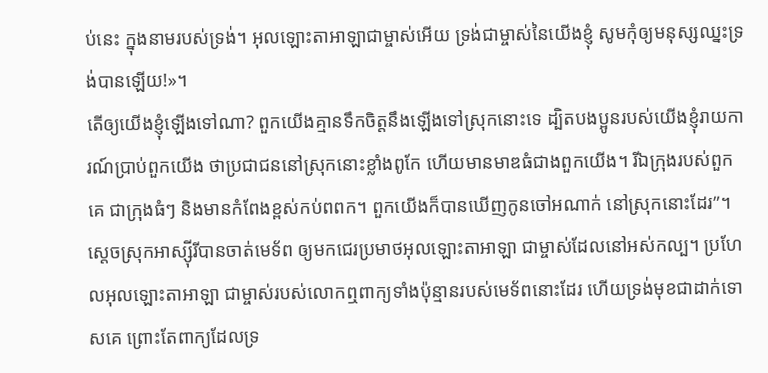ប់នេះ ក្នុងនាមរបស់ទ្រង់។ អុលឡោះតាអាឡាជាម្ចាស់អើយ ទ្រង់ជាម្ចាស់នៃយើងខ្ញុំ សូមកុំឲ្យមនុស្សឈ្នះទ្រង់បានឡើយ!»។
តើឲ្យយើងខ្ញុំឡើងទៅណា? ពួកយើងគ្មានទឹកចិត្តនឹងឡើងទៅស្រុកនោះទេ ដ្បិតបងប្អូនរបស់យើងខ្ញុំរាយការណ៍ប្រាប់ពួកយើង ថាប្រជាជននៅស្រុកនោះខ្លាំងពូកែ ហើយមានមាឌធំជាងពួកយើង។ រីឯក្រុងរបស់ពួកគេ ជាក្រុងធំៗ និងមានកំពែងខ្ពស់កប់ពពក។ ពួកយើងក៏បានឃើញកូនចៅអណាក់ នៅស្រុកនោះដែរ”។
ស្តេចស្រុកអាស្ស៊ីរីបានចាត់មេទ័ព ឲ្យមកជេរប្រមាថអុលឡោះតាអាឡា ជាម្ចាស់ដែលនៅអស់កល្ប។ ប្រហែលអុលឡោះតាអាឡា ជាម្ចាស់របស់លោកឮពាក្យទាំងប៉ុន្មានរបស់មេទ័ពនោះដែរ ហើយទ្រង់មុខជាដាក់ទោសគេ ព្រោះតែពាក្យដែលទ្រ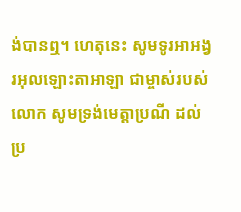ង់បានឮ។ ហេតុនេះ សូមទូរអាអង្វរអុលឡោះតាអាឡា ជាម្ចាស់របស់លោក សូមទ្រង់មេត្តាប្រណី ដល់ប្រ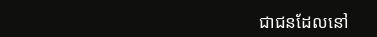ជាជនដែលនៅ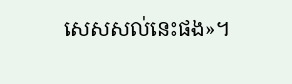សេសសល់នេះផង»។